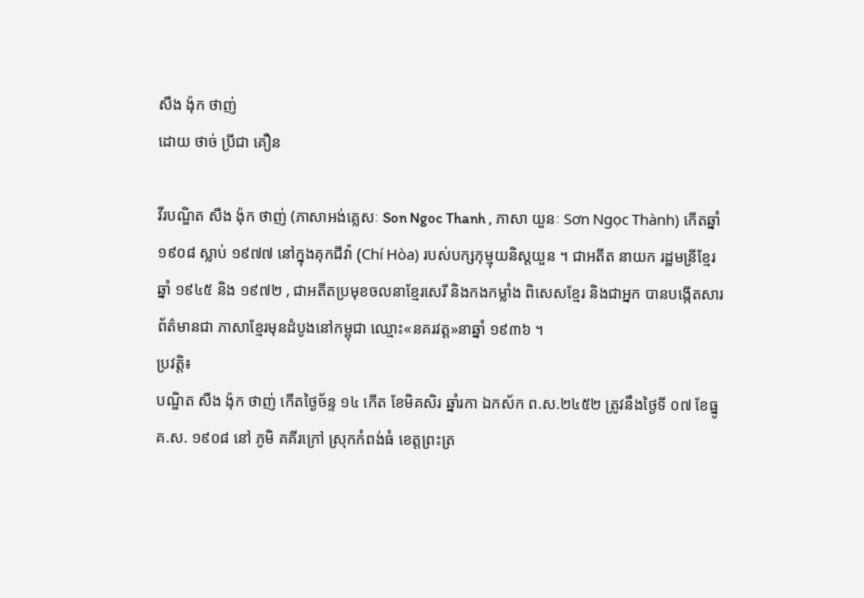សឺង ង៉ុក ថាញ់
ដោយ ថាច់ ប្រីជា គឿន

វីរបណ្ឌិត សឺង ង៉ុក ថាញ់ (ភាសាអង់គ្លេសៈ Son Ngoc Thanh , ភាសា យួនៈ Sơn Ngọc Thành) កើតឆ្នាំ ១៩០៨ ស្លាប់ ១៩៧៧ នៅក្នុងគុកជីវ៉ា (Chí Hòa) របស់បក្សកុម្មុយនិស្តយួន ។ ជាអតីត នាយក រដ្ឋមន្រីខ្មែរឆ្នាំ ១៩៤៥ និង ១៩៧២ , ជាអតីតប្រមុខចលនាខ្មែរសេរី និងកងកម្លាំង ពិសេសខ្មែរ និងជាអ្នក បានបង្កើតសារព័ត៌មានជា ភាសាខ្មែរមុនដំបូងនៅកម្ពុជា ឈ្មោះ«នគរវត្ត»នាឆ្នាំ ១៩៣៦ ។
ប្រវត្តិ៖
បណ្ឌិត សឺង ង៉ុក ថាញ់ កើតថ្ងៃច័ន្ទ ១៤ កើត ខែមិគសិរ ឆ្នាំរកា ឯកស័ក ព.ស.២៤៥២ ត្រូវនឹងថ្ងៃទី ០៧ ខែធ្នូ គ.ស. ១៩០៨ នៅ ភូមិ គគីរក្រៅ ស្រុកកំពង់ធំ ខេត្តព្រះត្រ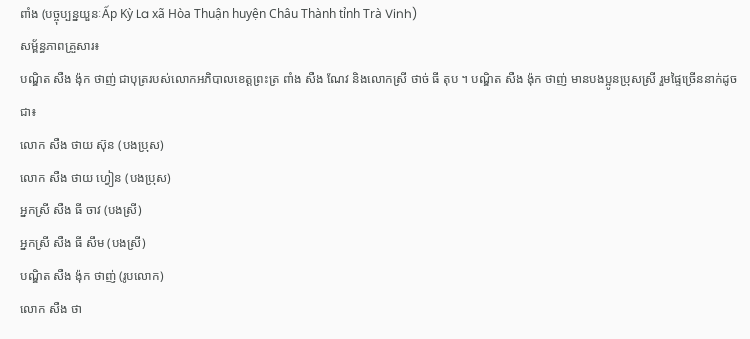ពាំង (បច្ចុប្បន្នយួនៈẤp Kỳ La xã Hòa Thuận huyện Châu Thành tỉnh Trà Vinh)
សម្ព័ន្ធភាពគ្រួសារ៖
បណ្ឌិត សឺង ង៉ុក ថាញ់ ជាបុត្ររបស់លោកអភិបាលខេត្តព្រះត្រ ពាំង សឺង ណែវ និងលោកស្រី ថាច់ ធី តុប ។ បណ្ឌិត សឺង ង៉ុក ថាញ់ មានបងប្អូនប្រុសស្រី រួមផ្ទៃច្រើននាក់ដូចជា៖
លោក សឺង ថាយ ស៊ុន (បងប្រុស)
លោក សឺង ថាយ ហ្វៀន (បងប្រុស)
អ្នកស្រី សឺង ធី ចាវ (បងស្រី)
អ្នកស្រី សឺង ធី សឹម (បងស្រី)
បណ្ឌិត សឺង ង៉ុក ថាញ់ (រូបលោក)
លោក សឺង ថា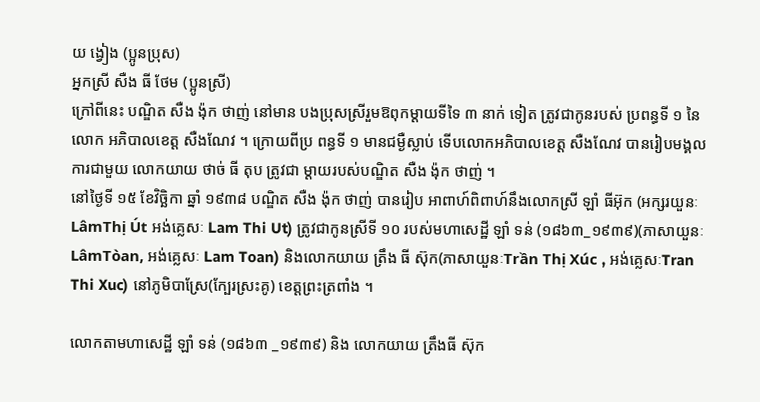យ ង្វៀង (ប្អូនប្រុស)
អ្នកស្រី សឺង ធី ថែម (ប្អូនស្រី)
ក្រៅពីនេះ បណ្ឌិត សឺង ង៉ុក ថាញ់ នៅមាន បងប្រុសស្រីរួមឱពុកម្តាយទីទៃ ៣ នាក់ ទៀត ត្រូវជាកូនរបស់ ប្រពន្ធទី ១ នៃលោក អភិបាលខេត្ត សឺងណែវ ។ ក្រោយពីប្រ ពន្ធទី ១ មានជម្ងឺស្លាប់ ទើបលោកអភិបាលខេត្ត សឺងណែវ បានរៀបមង្គលការជាមួយ លោកយាយ ថាច់ ធី តុប ត្រូវជា ម្តាយរបស់បណ្ឌិត សឺង ង៉ុក ថាញ់ ។
នៅថ្ងៃទី ១៥ ខែវិច្ឆិកា ឆ្នាំ ១៩៣៨ បណ្ឌិត សឺង ង៉ុក ថាញ់ បានរៀប អាពាហ៍ពិពាហ៍នឹងលោកស្រី ឡាំ ធីអ៊ុក (អក្សរយួនៈLâmThị Út អង់គ្លេសៈ Lam Thi Ut) ត្រូវជាកូនស្រីទី ១០ របស់មហាសេដ្ឋី ឡាំ ទន់ (១៨៦៣_១៩៣៩)(ភាសាយួនៈ LâmTòan, អង់គ្លេសៈ Lam Toan) និងលោកយាយ ត្រឹង ធី ស៊ុក(ភាសាយួនៈTrần Thị Xúc , អង់គ្លេសៈTran Thi Xuc) នៅភូមិបាស្រែ(ក្បែរស្រះគូ) ខេត្តព្រះត្រពាំង ។

លោកតាមហាសេដ្ឋី ឡាំ ទន់ (១៨៦៣ _១៩៣៩) និង លោកយាយ ត្រឹងធី ស៊ុក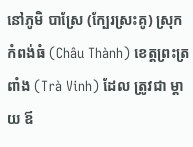នៅភូមិ បាស្រែ (ក្បែរស្រះគូ) ស្រុកកំពង់ធំ (Châu Thành) ខេត្តព្រះត្រពាំង (Trà Vinh) ដែល ត្រូវជា ម្តាយ ឪ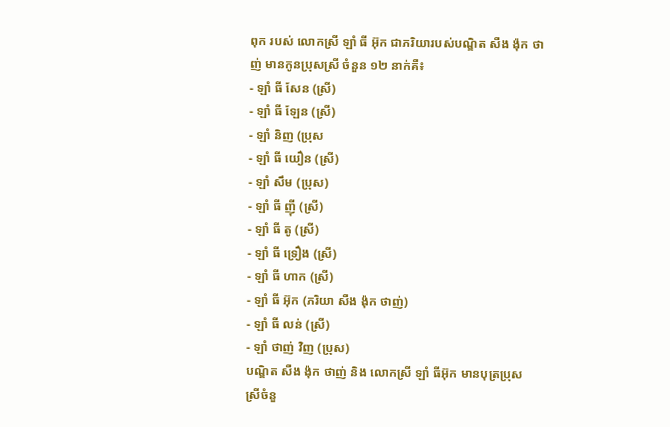ពុក របស់ លោកស្រី ឡាំ ធី អ៊ុក ជាភរិយារបស់បណ្ឌិត សឺង ង៉ុក ថាញ់ មានកូនប្រុសស្រី ចំនួន ១២ នាក់គឺ៖
- ឡាំ ធី សែន (ស្រី)
- ឡាំ ធី ឡែន (ស្រី)
- ឡាំ និញ (ប្រុស
- ឡាំ ធី យឿន (ស្រី)
- ឡាំ សឹម (ប្រុស)
- ឡាំ ធី ញ៉ី (ស្រី)
- ឡាំ ធី តូ (ស្រី)
- ឡាំ ធី ទ្រឿង (ស្រី)
- ឡាំ ធី ហាក (ស្រី)
- ឡាំ ធី អ៊ុក (ភរិយា សឺង ង៉ុក ថាញ់)
- ឡាំ ធី លន់ (ស្រី)
- ឡាំ ថាញ់ វិញ (ប្រុស)
បណ្ឌិត សឺង ង៉ុក ថាញ់ និង លោកស្រី ឡាំ ធីអ៊ុក មានបុត្រប្រុស ស្រីចំនួ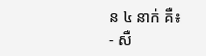ន ៤ នាក់ គឺ៖
- សឺ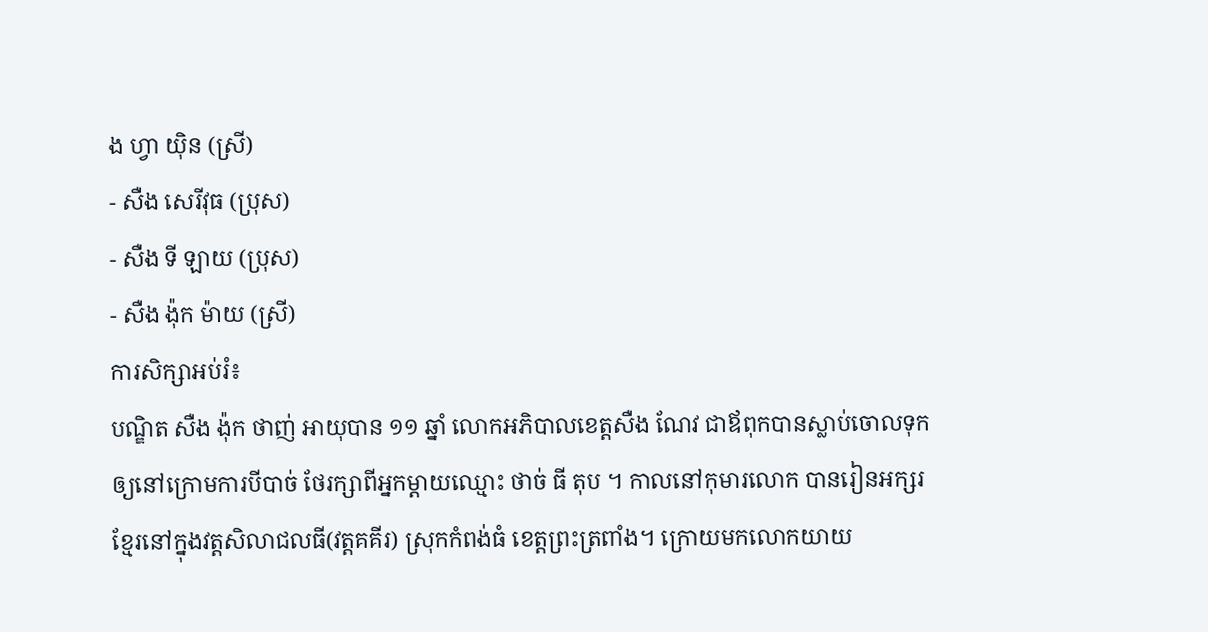ង ហ្វា យ៉ិន (ស្រី)
- សឺង សេរីវុធ (ប្រុស)
- សឺង ទី ឡាយ (ប្រុស)
- សឺង ង៉ុក ម៉ាយ (ស្រី)
ការសិក្សាអប់រំ៖
បណ្ឌិត សឺង ង៉ុក ថាញ់ អាយុបាន ១១ ឆ្នាំ លោកអភិបាលខេត្តសឺង ណែវ ជាឪពុកបានស្លាប់ចោលទុកឲ្យនៅក្រោមការបីបាច់ ថែរក្សាពីអ្នកម្តាយឈ្មោះ ថាច់ ធី តុប ។ កាលនៅកុមារលោក បានរៀនអក្សរខែ្មរនៅក្នុងវត្តសិលាជលធី(វត្តគគីរ) ស្រុកកំពង់ធំ ខេត្តព្រះត្រពាំង។ ក្រោយមកលោកយាយ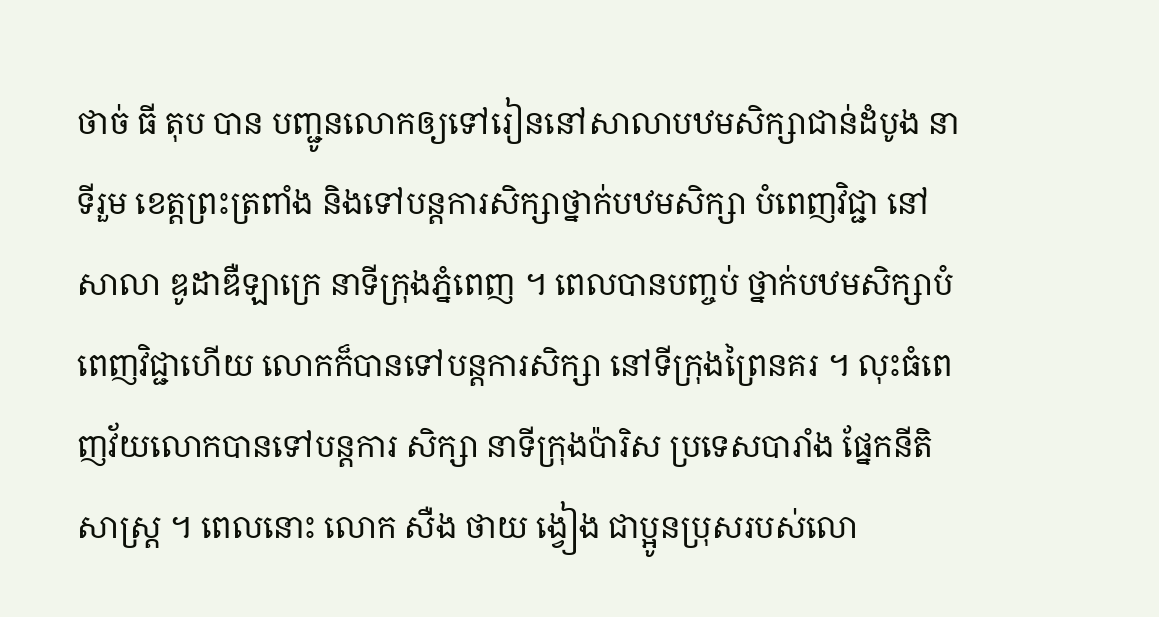ថាច់ ធី តុប បាន បញ្ជូនលោកឲ្យទៅរៀននៅសាលាបឋមសិក្សាជាន់ដំបូង នាទីរួម ខេត្តព្រះត្រពាំង និងទៅបន្តការសិក្សាថ្នាក់បឋមសិក្សា បំពេញវិជ្ជា នៅសាលា ឌូដាឌឺឡាក្រេ នាទីក្រុងភ្នំពេញ ។ ពេលបានបញ្ចប់ ថ្នាក់បឋមសិក្សាបំពេញវិជ្ជាហើយ លោកក៏បានទៅបន្តការសិក្សា នៅទីក្រុងព្រៃនគរ ។ លុះធំពេញវ័យលោកបានទៅបន្តការ សិក្សា នាទីក្រុងប៉ារិស ប្រទេសបារាំង ផ្នែកនីតិសាស្ត្រ ។ ពេលនោះ លោក សឺង ថាយ ង្វៀង ជាប្អូនប្រុសរបស់លោ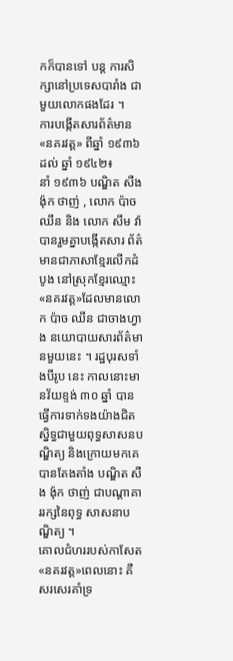កក៏បានទៅ បន្ត ការសិក្សានៅប្រទេសបារាំង ជាមួយលោកផងដែរ ។
ការបង្កើតសារព័ត៌មាន «នគរវត្ត» ពីឆ្នាំ ១៩៣៦ដល់ ឆ្នាំ ១៩៤២៖
នាំ ១៩៣៦ បណ្ឌិត សឺង ង៉ុក ថាញ់ , លោក ប៉ាច ឈឹន និង លោក សឹម វ៉ា បានរួមគ្នាបង្កើតសារ ព័ត៌មានជាភាសាខ្មែរលើកដំបូង នៅស្រុកខ្មែរឈ្មោះ «នគរវត្ត»ដែលមានលោក ប៉ាច ឈឹន ជាចាងហ្វាង នយោបាយសារព័ត៌មានមួយនេះ ។ រដ្ឋបុរសទាំងបីរូប នេះ កាលនោះមានវ័យខ្ទង់ ៣០ ឆ្នាំ បានធ្វើការទាក់ទងយ៉ាងជិតស្និទ្ធជាមួយពុទ្ធសាសនបណ្ឌិត្យ និងក្រោយមកគេ បានតែងតាំង បណ្ឌិត សឺង ង៉ុក ថាញ់ ជាបណ្តាគាររក្សនៃពុទ្ធ សាសនាបណ្ឌិត្យ ។
គោលជំហររបស់កាសែត«នគរវត្ត»ពេលនោះ គឺសរសេរគាំទ្រ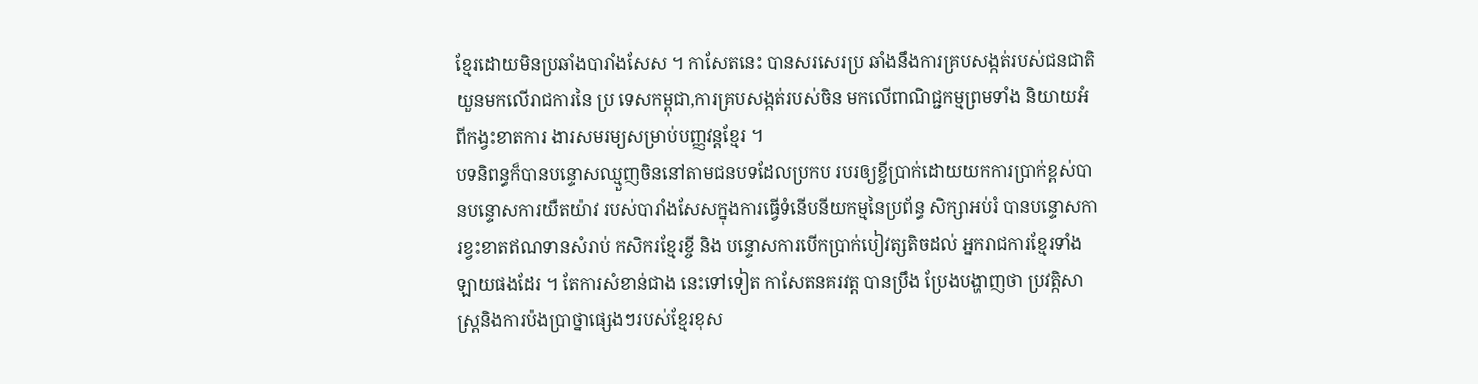ខ្មែរដោយមិនប្រឆាំងបារាំងសែស ។ កាសែតនេះ បានសរសេរប្រ ឆាំងនឹងការគ្របសង្កត់របស់ជនជាតិយួនមកលើរាជការនៃ ប្រ ទេសកម្ពុជា,ការគ្របសង្កត់របស់ចិន មកលើពាណិជ្ជកម្មព្រមទាំង និយាយអំពីកង្វះខាតការ ងារសមរម្យសម្រាប់បញ្ញវន្តខ្មែរ ។
បទនិពន្ធក៏បានបន្ទោសឈ្មួញចិននៅតាមជនបទដែលប្រកប របរឲ្យខ្ចីប្រាក់ដោយយកការប្រាក់ខ្ពស់បានបន្ទោសការយឺតយ៉ាវ របស់បារាំងសែសក្នុងការធ្វើទំនើបនីយកម្មនៃប្រព័ន្ធ សិក្សាអប់រំ បានបន្ទោសការខ្វះខាតឥណទានសំរាប់ កសិករខ្មែរខ្ចី និង បន្ទោសការបើកប្រាក់បៀវត្សតិចដល់ អ្នករាជការខ្មែរទាំងឡាយផងដែរ ។ តែការសំខាន់ជាង នេះទៅទៀត កាសែតនគរវត្ត បានប្រឹង ប្រែងបង្ហាញថា ប្រវត្កិសាស្ត្រនិងការប៉ងប្រាថ្នាផ្សេងៗរបស់ខ្មែរខុស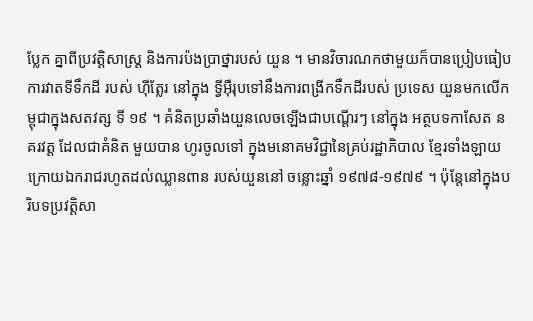ប្លែក គ្នាពីប្រវត្តិសាស្ត្រ និងការប៉ងប្រាថ្នារបស់ យួន ។ មានវិចារណកថាមួយក៏បានប្រៀបធៀបការវាតទីទឹកដី របស់ ហ៊ីត្លែរ នៅក្នុង ទ្វីអ៊ឺរុបទៅនឹងការពង្រីកទឹកដីរបស់ ប្រទេស យួនមកលើកម្ពុជាក្នុងសតវត្ស ទី ១៩ ។ គំនិតប្រឆាំងយួនលេចឡើងជាបណ្តើរៗ នៅក្នុង អត្ថបទកាសែត នគរវត្ត ដែលជាគំនិត មួយបាន ហូរចូលទៅ ក្នុងមនោគមវិជ្ជានៃគ្រប់រដ្ឋាភិបាល ខ្មែរទាំងឡាយក្រោយឯករាជរហូតដល់ឈ្លានពាន របស់យួននៅ ចន្លោះឆ្នាំ ១៩៧៨-១៩៧៩ ។ ប៉ុន្តែនៅក្នុងបរិបទប្រវត្តិសា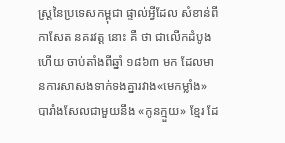ស្ត្រនៃប្រទេសកម្ពុជា ផ្ទាល់អ្វីដែល សំខាន់ពីកាសែត នគរវត្ត នោះ គឺ ថា ជាលើកដំបូងហើយ ចាប់តាំងពីឆ្នាំ ១៨៦៣ មក ដែលមានការសាសងទាក់ទងគ្នារវាង«មេកម្លាំង» បារាំងសែលជាមួយនឹង «កូនក្មួយ» ខ្មែរ ដែ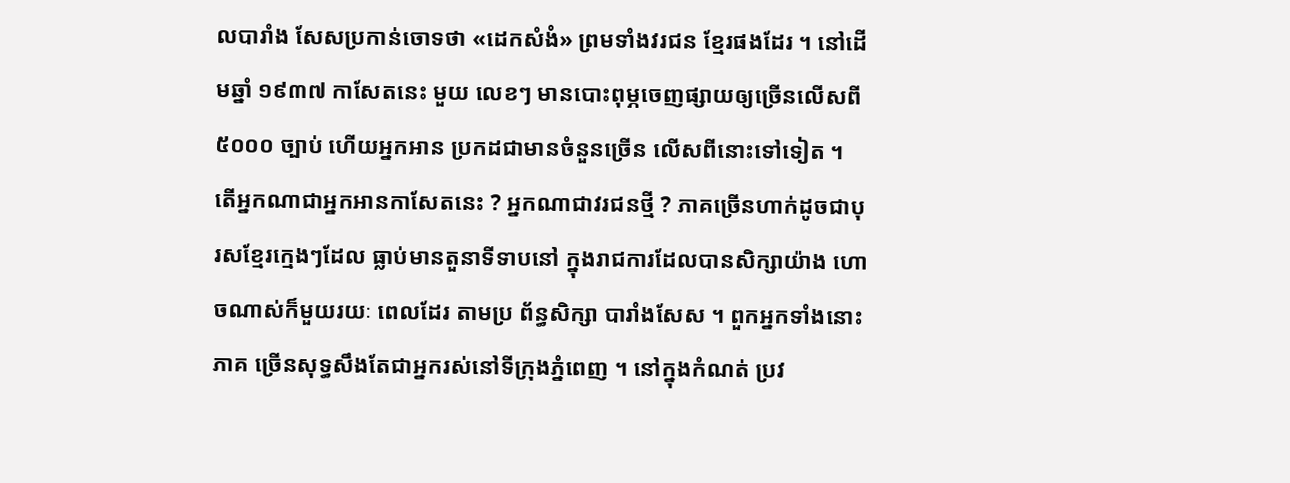លបារាំង សែសប្រកាន់ចោទថា «ដេកសំងំ» ព្រមទាំងវរជន ខ្មែរផងដែរ ។ នៅដើមឆ្នាំ ១៩៣៧ កាសែតនេះ មួយ លេខៗ មានបោះពុម្ភចេញផ្សាយឲ្យច្រើនលើសពី ៥០០០ ច្បាប់ ហើយអ្នកអាន ប្រកដជាមានចំនួនច្រើន លើសពីនោះទៅទៀត ។
តើអ្នកណាជាអ្នកអានកាសែតនេះ ? អ្នកណាជាវរជនថ្មី ? ភាគច្រើនហាក់ដូចជាបុរសខ្មែរក្មេងៗដែល ធ្លាប់មានតួនាទីទាបនៅ ក្នុងរាជការដែលបានសិក្សាយ៉ាង ហោចណាស់ក៏មួយរយៈ ពេលដែរ តាមប្រ ព័ន្ធសិក្សា បារាំងសែស ។ ពួកអ្នកទាំងនោះភាគ ច្រើនសុទ្ធសឹងតែជាអ្នករស់នៅទីក្រុងភ្នំពេញ ។ នៅក្នុងកំណត់ ប្រវ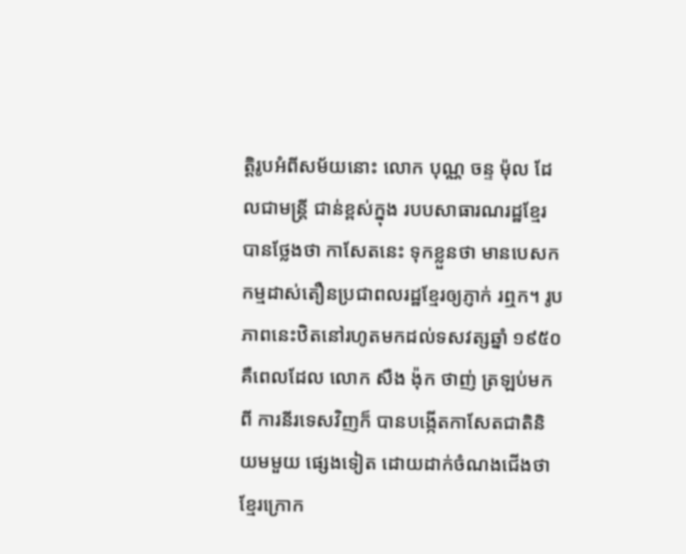ត្តិរូបអំពីសម័យនោះ លោក បុណ្ណ ចន្ទ ម៉ុល ដែលជាមន្ត្រី ជាន់ខ្ពស់ក្នុង របបសាធារណរដ្ឋខ្មែរ បានថ្លែងថា កាសែតនេះ ទុកខ្លួនថា មានបេសក កម្មដាស់តឿនប្រជាពលរដ្ឋខ្មែរឲ្យភ្ញាក់ រឮក។ រូបភាពនេះឋិតនៅរហូតមកដល់ទសវត្សឆ្នាំ ១៩៥០ គឺពេលដែល លោក សឺង ង៉ុក ថាញ់ ត្រឡប់មកពី ការនីរទេសវិញក៏ បានបង្កើតកាសែតជាតិនិយមមួយ ផ្សេងទៀត ដោយដាក់ចំណងជើងថា ខ្មែរក្រោក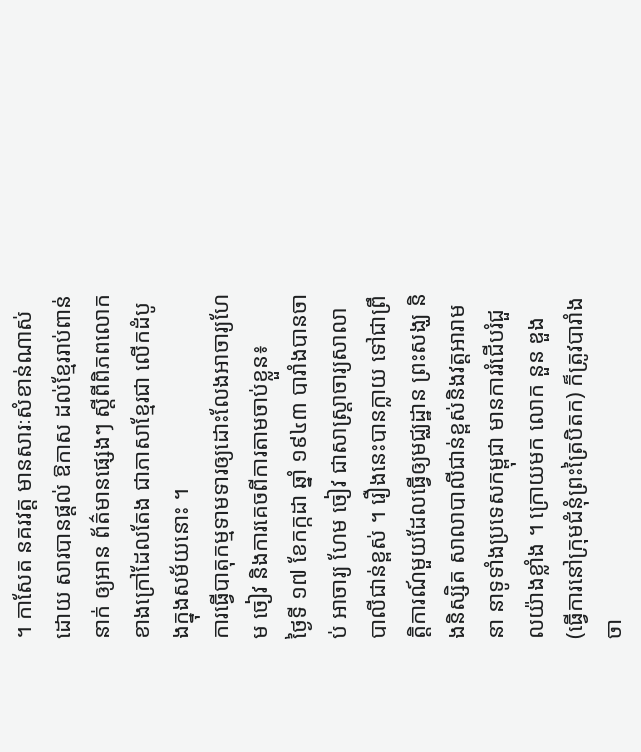។ កាសែត នគរវត្ត មានសារៈសំខាន់ណាស់ ដោយ សារបានផ្តល់ ឱកាស ដល់ខ្មែររាប់ពាន់នាក់ ឲ្យអាន ព័ត៌មានផ្សេងៗ ស្តីពីពិភពលោកខាងក្រៅដែលតែង ជាភាសាខ្មែរជា លើកដំបូងក្នុងសម័យនោះ ។
ការធ្វើបាតុកម្មទាមទារឲ្យដោះលែងអាចារ្យហែម ចៀវ និងការគេចពីការតាមចាប់ខ្លួន៖
ថ្ងៃទី ១៧ ខែកក្កដា ឆ្នាំ ១៩៤៣ បារាំងបានចាប់ អាចារ្យ ហែម ចៀវ ជាសាស្ត្រាចារ្យសាលាបាលីជាន់ខ្ពស់ ។ រឿងនេះបានក្លាយ ទៅជាព្រឹត្តិការណ៍មួយដែលធ្វើឲ្យមជ្ឈដ្ឋាន ព្រះសង្ឃ និងនិស្សិត សាលាបាលីជាន់ខ្ពស់និងវត្តអារាមនា នាទូទាំងប្រទេសកម្ពុជា មានការរំជើបរំជួលយ៉ាងខ្លាំង ។ ក្រោយមក លោក នួន ឌួង(ធ្វើការនៅក្រុមជំនុំព្រះត្រៃបិតក) ក៏ត្រូវបារាំងចា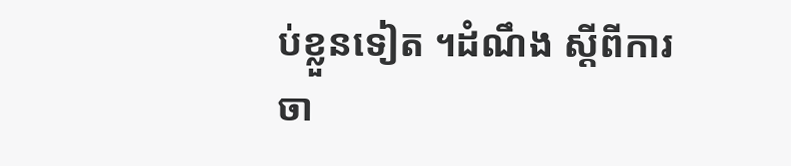ប់ខ្លួនទៀត ។ដំណឹង ស្តីពីការចា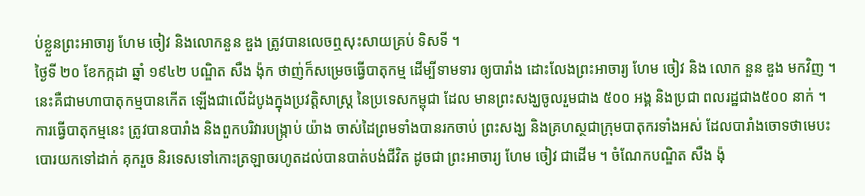ប់ខ្លួនព្រះអាចារ្យ ហែម ចៀវ និងលោកនួន ឌួង ត្រូវបានលេចឮសុះសាយគ្រប់ ទិសទី ។
ថ្ងៃទី ២០ ខែកក្កដា ឆ្នាំ ១៩៤២ បណ្ឌិត សឺង ង៉ុក ថាញ់ក៏សម្រេចធ្វើបាតុកម្ម ដើម្បីទាមទារ ឲ្យបារាំង ដោះលែងព្រះអាចារ្យ ហែម ចៀវ និង លោក នួន ឌួង មកវិញ ។នេះគឺជាមហាបាតុកម្មបានកើត ឡើងជាលើដំបូងក្នុងប្រវត្តិសាស្ត្រ នៃប្រទេសកម្ពុជា ដែល មានព្រះសង្ឃចូលរួមជាង ៥០០ អង្គ និងប្រជា ពលរដ្ឋជាង៥០០ នាក់ ។ ការធ្វើបាតុកម្មនេះ ត្រូវបានបារាំង និងពួកបរិវារបង្ក្រាប់ យ៉ាង ចាស់ដៃព្រមទាំងបានរកចាប់ ព្រះសង្ឃ និងគ្រហស្ថជាក្រុមបាតុករទាំងអស់ ដែលបារាំងចោទថាមេបះបោរយកទៅដាក់ គុករួច និរទេសទៅកោះត្រឡាចរហូតដល់បានបាត់បង់ជីវិត ដូចជា ព្រះអាចារ្យ ហែម ចៀវ ជាដើម ។ ចំណែកបណ្ឌិត សឺង ង៉ុ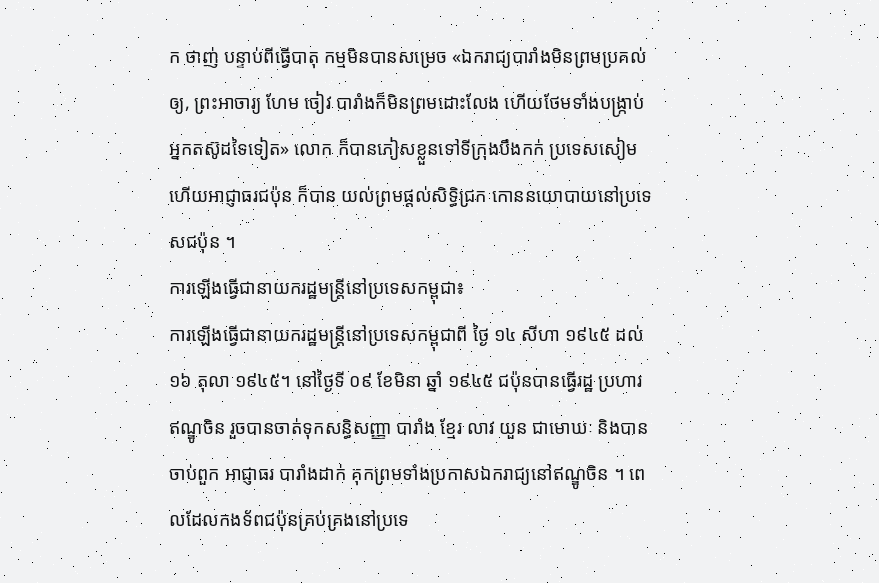ក ថាញ់ បន្ទាប់ពីធ្វើបាតុ កម្មមិនបានសម្រេច «ឯករាជ្យបារាំងមិនព្រមប្រគល់ឲ្យ, ព្រះអាចារ្យ ហែម ចៀវ បារាំងក៏មិនព្រមដោះលែង ហើយថែមទាំងបង្ក្រាប់អ្នកតស៊ូដទៃទៀត» លោក ក៏បានភៀសខ្លួនទៅទីក្រុងបឹងកក់ ប្រទេសសៀម ហើយអាជ្ញាធរជប៉ុន ក៏បាន យល់ព្រមផ្តល់សិទ្ធិជ្រក កោននយោបាយនៅប្រទេសជប៉ុន ។
ការឡើងធ្វើជានាយករដ្ឋមន្ត្រីនៅប្រទេសកម្ពុជា៖
ការឡើងធ្វើជានាយករដ្ឋមន្ត្រីនៅប្រទេសកម្ពុជាពី ថ្ងៃ ១៤ សីហា ១៩៤៥ ដល់ ១៦ តុលា ១៩៤៥។ នៅថ្ងៃទី ០៩ ខែមិនា ឆ្នាំ ១៩៤៥ ជប៉ុនបានធ្វើរដ្ឋ ប្រហារឥណ្ឌូចិន រួចបានចាត់ទុកសន្ធិសញ្ញា បារាំង ខ្មែរ លាវ យួន ជាមោឃៈ និងបានចាប់ពួក អាជ្ញាធរ បារាំងដាក់ គុកព្រមទាំងប្រកាសឯករាជ្យនៅឥណ្ឌូចិន ។ ពេលដែលកងទ័ពជប៉ុនគ្រប់គ្រងនៅប្រទេ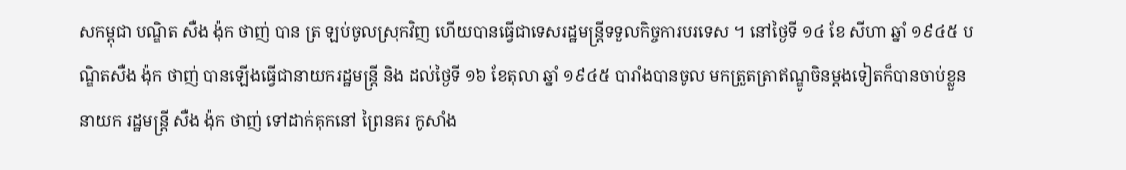សកម្ពុជា បណ្ឌិត សឺង ង៉ុក ថាញ់ បាន ត្រ ឡប់ចូលស្រុកវិញ ហើយបានធ្វើជាទេសរដ្ឋមន្ត្រីទទួលកិច្ចការបរទេស ។ នៅថ្ងៃទី ១៤ ខែ សីហា ឆ្នាំ ១៩៤៥ បណ្ឌិតសឺង ង៉ុក ថាញ់ បានឡើងធ្វើជានាយករដ្ឋមន្ត្រី និង ដល់ថ្ងៃទី ១៦ ខែតុលា ឆ្នាំ ១៩៤៥ បារាំងបានចូល មកត្រួតត្រាឥណ្ឌូចិនម្តងទៀតក៏បានចាប់ខ្លួន នាយក រដ្ឋមន្ត្រី សឺង ង៉ុក ថាញ់ ទៅដាក់គុកនៅ ព្រៃនគរ កូសាំង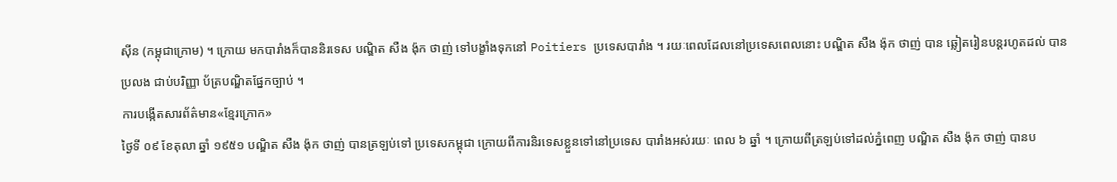ស៊ីន (កម្ពុជាក្រោម) ។ ក្រោយ មកបារាំងក៏បាននិរទេស បណ្ឌិត សឺង ង៉ុក ថាញ់ ទៅបង្ខាំងទុកនៅ Poitiers ប្រទេសបារាំង ។ រយៈពេលដែលនៅប្រទេសពេលនោះ បណ្ឌិត សឺង ង៉ុក ថាញ់ បាន ឆ្លៀតរៀនបន្តរហូតដល់ បានប្រលង ជាប់បរិញ្ញា ប័ត្របណ្ឌិតផ្នែកច្បាប់ ។
ការបង្កើតសារព័ត៌មាន«ខ្មែរក្រោក»
ថ្ងៃទី ០៩ ខែតុលា ឆ្នាំ ១៩៥១ បណ្ឌិត សឺង ង៉ុក ថាញ់ បានត្រឡប់ទៅ ប្រទេសកម្ពុជា ក្រោយពីការនិរទេសខ្លួនទៅនៅប្រទេស បារាំងអស់រយៈ ពេល ៦ ឆ្នាំ ។ ក្រោយពីត្រឡប់ទៅដល់ភ្នំពេញ បណ្ឌិត សឺង ង៉ុក ថាញ់ បានប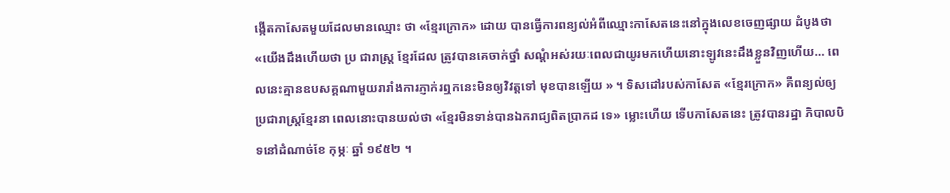ង្កើតកាសែតមួយដែលមានឈ្មោះ ថា «ខ្មែរក្រោក» ដោយ បានធ្វើការពន្យល់អំពីឈ្មោះកាសែតនេះនៅក្នុងលេខចេញផ្សាយ ដំបូងថា«យើងដឹងហើយថា ប្រ ជារាស្ត្រ ខ្មែរដែល ត្រូវបានគេចាក់ថ្នាំ សណ្តំអស់រយៈពេលជាយូរមកហើយនោះឡូវនេះដឹងខ្លួនវិញហើយ… ពេលនេះគ្មានឧបសគ្គណាមួយរារាំងការភ្ញាក់រឮកនេះមិនឲ្យវិវត្តទៅ មុខបានឡើយ » ។ ទិសដៅរបស់កាសែត «ខ្មែរក្រោក» គឺពន្យល់ឲ្យប្រជារាស្ត្រខ្មែរនា ពេលនោះបានយល់ថា «ខ្មែរមិនទាន់បានឯករាជ្យពិតប្រាកដ ទេ» ម្លោះហើយ ទើបកាសែតនេះ ត្រូវបានរដ្ឋា ភិបាលបិទនៅដំណាច់ខែ កុម្ភៈ ឆ្នាំ ១៩៥២ ។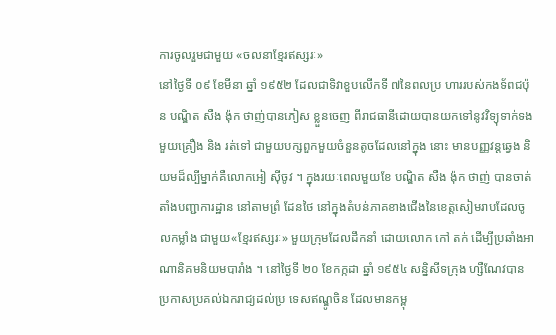ការចូលរួមជាមួយ «ចលនាខ្មែរឥស្សរៈ»
នៅថ្ងៃទី ០៩ ខែមីនា ឆ្នាំ ១៩៥២ ដែលជាទិវាខួបលើកទី ៧នៃពលប្រ ហាររបស់កងទ័ពជប៉ុន បណ្ឌិត សឺង ង៉ុក ថាញ់បានភៀស ខ្លួនចេញ ពីរាជធានីដោយបានយកទៅនូវវិទ្យុទាក់ទងមួយគ្រឿង និង រត់ទៅ ជាមួយបក្សពួកមួយចំនួនតូចដែលនៅក្នុង នោះ មានបញ្ញវន្តឆ្វេង និយមដ៏ល្បីម្នាក់គឺលោកអៀ ស៊ីចូវ ។ ក្នុងរយៈពេលមួយខែ បណ្ឌិត សឺង ង៉ុក ថាញ់ បានចាត់តាំងបញ្ជាការដ្ឋាន នៅតាមព្រំ ដែនថៃ នៅក្នុងតំបន់ភាគខាងជើងនៃខេត្តសៀមរាបដែលចូលកម្លាំង ជាមួយ«ខ្មែរឥស្សរៈ» មួយក្រុមដែលដឹកនាំ ដោយលោក កៅ តក់ ដើម្បីប្រឆាំងអាណានិគមនិយមបារាំង ។ នៅថ្ងៃទី ២០ ខែកក្កដា ឆ្នាំ ១៩៥៤ សន្និសីទក្រុង ហ្សឺណែវបាន ប្រកាសប្រគល់ឯករាជ្យដល់ប្រ ទេសឥណ្ឌូចិន ដែលមានកម្ពុ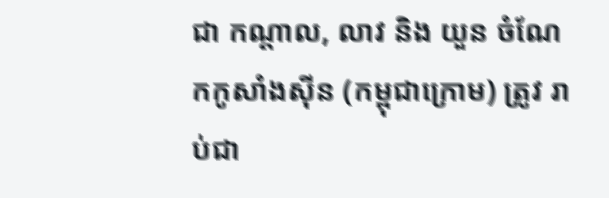ជា កណ្តាល, លាវ និង យួន ចំណែកកូសាំងស៊ីន (កម្ពុជាក្រោម) ត្រូវ រាប់ជា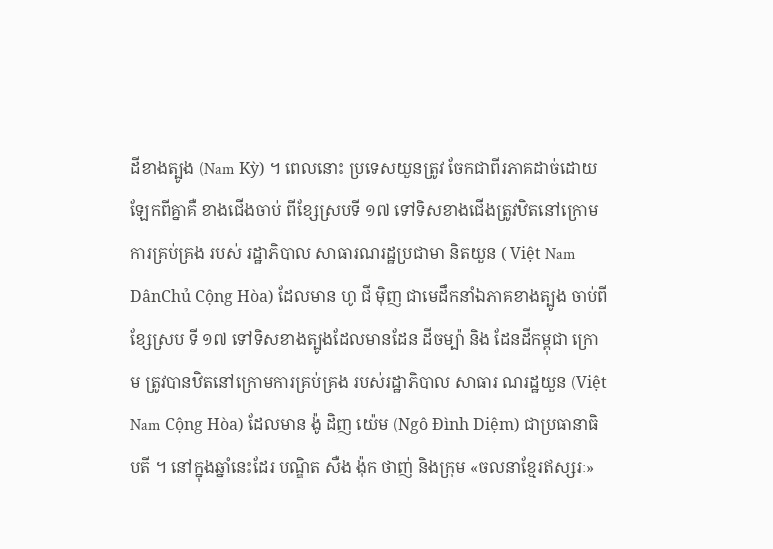ដីខាងត្បូង (Nam Kỳ) ។ ពេលនោះ ប្រទេសយួនត្រូវ ចែកជាពីរភាគដាច់ដោយឡែកពីគ្នាគឺ ខាងជើងចាប់ ពីខ្សែស្របទី ១៧ ទៅទិសខាងជើងត្រូវឋិតនៅក្រោមការគ្រប់គ្រង របស់ រដ្ឋាភិបាល សាធារណរដ្ឋប្រជាមា និតយួន ( Việt Nam DânChủ Cộng Hòa) ដែលមាន ហូ ជី ម៉ិញ ជាមេដឹកនាំឯភាគខាងត្បូង ចាប់ពីខ្សែស្រប ទី ១៧ ទៅទិសខាងត្បូងដែលមានដែន ដីចម្ប៉ា និង ដែនដីកម្ពុជា ក្រោម ត្រូវបានឋិតនៅក្រោមការគ្រប់គ្រង របស់រដ្ឋាភិបាល សាធារ ណរដ្ឋយួន (Việt Nam Cộng Hòa) ដែលមាន ង៉ូ ដិញ យ៉េម (Ngô Đình Diệm) ជាប្រធានាធិបតី ។ នៅក្នុងឆ្នាំនេះដែរ បណ្ឌិត សឺង ង៉ុក ថាញ់ និងក្រុម «ចលនាខ្មែរឥស្សរៈ»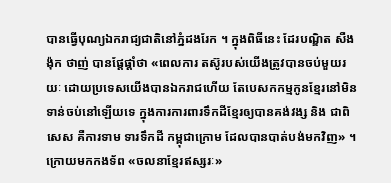បានធ្វើបុណ្យឯករាជ្យជាតិនៅភ្នំដងរែក ។ ក្នុងពិធីនេះ ដែរបណ្ឌិត សឺង ង៉ុក ថាញ់ បានផ្តែផ្តាំថា «ពេលការ តស៊ូរបស់យើងត្រូវបានចប់មួយរយៈ ដោយប្រទេសយើងបានឯករាជហើយ តែបេសកកម្មកូនខ្មែរនៅមិន ទាន់ចប់នៅឡើយទេ ក្នុងការការពារទឹកដីខ្មែរឲ្យបានគង់វង្ស និង ជាពិសេស គឺការទាម ទារទឹកដី កម្ពុជាក្រោម ដែលបានបាត់បង់មកវិញ» ។ ក្រោយមកកងទ័ព «ចលនាខ្មែរឥស្សរៈ»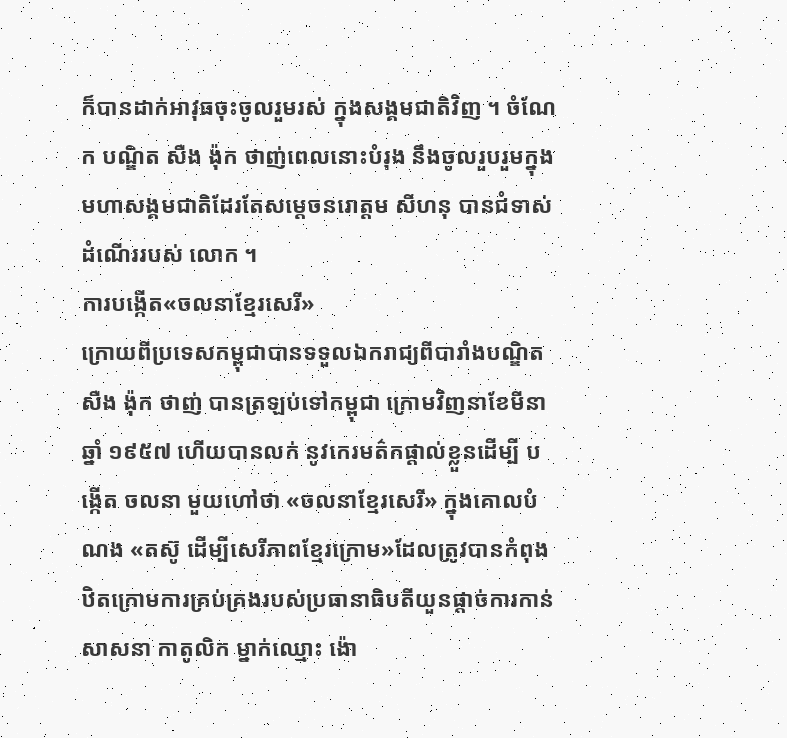ក៏បានដាក់អាវុធចុះចូលរួមរស់ ក្នុងសង្គមជាតិវិញ ។ ចំណែក បណ្ឌិត សឺង ង៉ុក ថាញ់ពេលនោះបំរុង នឹងចូលរួបរួមក្នុងមហាសង្គមជាតិដែរតែសម្តេចនរោត្តម សីហនុ បានជំទាស់ដំណើររបស់ លោក ។
ការបង្កើត«ចលនាខ្មែរសេរី»
ក្រោយពីប្រទេសកម្ពុជាបានទទួលឯករាជ្យពីបារាំងបណ្ឌិត សឺង ង៉ុក ថាញ់ បានត្រឡប់ទៅកម្ពុជា ក្រោមវិញនាខែមីនា ឆ្នាំ ១៩៥៧ ហើយបានលក់ នូវកេរមត៌កផ្តាល់ខ្លួនដើម្បី បង្កើត ចលនា មួយហៅថា «ចលនាខ្មែរសេរី» ក្នុងគោលបំណង «តស៊ូ ដើម្បីសេរីភាពខ្មែរក្រោម»ដែលត្រូវបានកំពុង ឋិតក្រោមការគ្រប់គ្រងរបស់ប្រធានាធិបតីយួនផ្តាច់ការកាន់សាសនា កាតូលិក ម្នាក់ឈ្មោះ ង៉ោ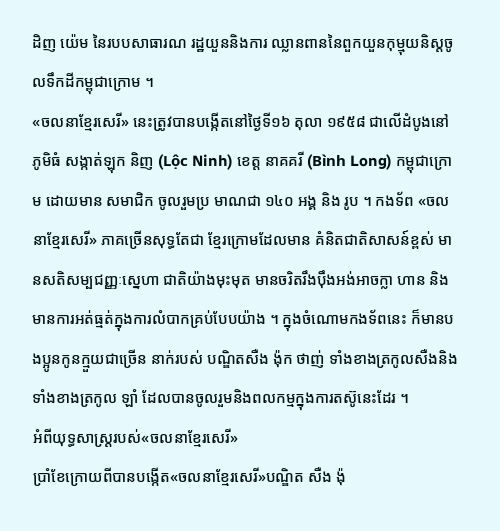ដិញ យ៉េម នៃរបបសាធារណ រដ្ឋយួននិងការ ឈ្លានពាននៃពួកយួនកុម្មុយនិស្តចូលទឹកដីកម្ពុជាក្រោម ។
«ចលនាខ្មែរសេរី» នេះត្រូវបានបង្កើតនៅថ្ងៃទី១៦ តុលា ១៩៥៨ ជាលើដំបូងនៅភូមិធំ សង្កាត់ឡុក និញ (Lộc Ninh) ខេត្ត នាគគរី (Bình Long) កម្ពុជាក្រោម ដោយមាន សមាជិក ចូលរួមប្រ មាណជា ១៤០ អង្គ និង រូប ។ កងទ័ព «ចលនាខ្មែរសេរី» ភាគច្រើនសុទ្ធតែជា ខ្មែរក្រោមដែលមាន គំនិតជាតិសាសន៍ខ្ពស់ មានសតិសម្បជញ្ញៈស្នេហា ជាតិយ៉ាងមុះមុត មានចរិតរឹងប៉ឹងអង់អាចក្លា ហាន និងមានការអត់ធ្មត់ក្នុងការលំបាកគ្រប់បែបយ៉ាង ។ ក្នុងចំណោមកងទ័ពនេះ ក៏មានបងប្អូនកូនក្មួយជាច្រើន នាក់របស់ បណ្ឌិតសឺង ង៉ុក ថាញ់ ទាំងខាងត្រកូលសឺងនិងទាំងខាងត្រកូល ឡាំ ដែលបានចូលរួមនិងពលកម្មក្នុងការតស៊ូនេះដែរ ។
អំពីយុទ្ធសាស្ត្ររបស់«ចលនាខ្មែរសេរី»
ប្រាំខែក្រោយពីបានបង្កើត«ចលនាខ្មែរសេរី»បណ្ឌិត សឺង ង៉ុ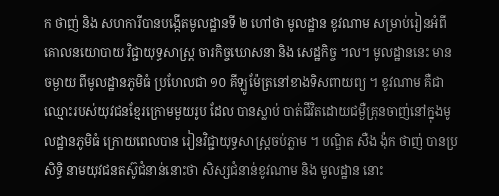ក ថាញ់ និង សហការីបានបង្កើតមូលដ្ឋានទី ២ ហៅថា មូលដ្ឋាន ខូវណាម សម្រាប់រៀនអំពីគោលនយោបាយ វិជ្ជាយុទ្ធសាស្ត្រ ចារកិច្ចឃោសនា និង សេដ្ឋកិច្ច ។ល។ មូលដ្ឋាននេះ មានចម្ងាយ ពីមូលដ្ឋានភូមិធំ ប្រហែលជា ១០ គីឡូម៉ែត្រនៅខាងទិសពាយព្យ ។ ខូវណាម គឺជាឈ្មោះរបស់យុវជនខ្មែរក្រោមមួយរូប ដែល បានស្លាប់ បាត់ជីវិតដោយជម្ងឺគ្រុនចាញ់នៅក្នុងមូលដ្ឋានភូមិធំ ក្រោយពេលបាន រៀនវិជ្ជាយុទ្ធសាស្ត្រចប់ភ្លាម ។ បណ្ឌិត សឺង ង៉ុក ថាញ់ បានប្រសិទ្ធិ នាមយុវជនតស៊ូជំនាន់នោះថា សិស្សជំនាន់ខូវណាម និង មូលដ្ឋាន នោះ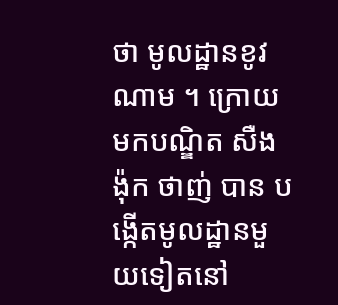ថា មូលដ្ឋានខូវណាម ។ ក្រោយ មកបណ្ឌិត សឺង ង៉ុក ថាញ់ បាន បង្កើតមូលដ្ឋានមួយទៀតនៅ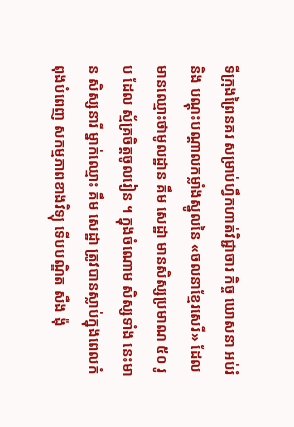ទីក្រុងព្រៃនគរ សម្រាប់ហ្វឹកហាត់វិជ្ជាចារ កិច្ច ឃោសនា អប់រំ និង បណ្តុះបណ្តាលកម្លាំងស្នូលនៃ «ចលនាខ្មែរសេរី» ដែលមានឈ្មោះថាមូលដ្ឋាន គឹម សេដ្ឋា មានសិស្សប្រមាណ ៥០ រូប ដែល ស្ម័គ្រចិត្តចូលរៀន ។ ក្នុងចំណោម សិស្សទាំង នេះមាន សិស្សនារី ម្នាក់ឈ្មោះ គឹម សេដ្ឋា ត្រូវបានស្លាប់ក្នុងពេលកំពុងបំពេញ សកម្មភាពខាងវិទ្យុ ទើបបណ្ឌិត សឺង ង៉ុ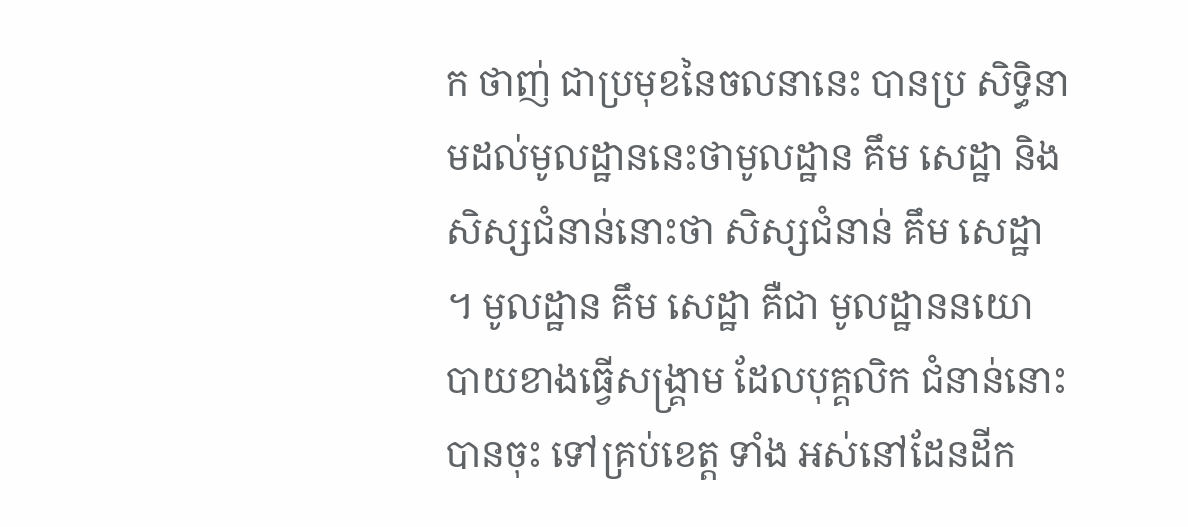ក ថាញ់ ជាប្រមុខនៃចលនានេះ បានប្រ សិទ្ធិនាមដល់មូលដ្ឋាននេះថាមូលដ្ឋាន គឹម សេដ្ឋា និង សិស្សជំនាន់នោះថា សិស្សជំនាន់ គឹម សេដ្ឋា ។ មូលដ្ឋាន គឹម សេដ្ឋា គឺជា មូលដ្ឋាននយោ បាយខាងធ្វើសង្គ្រាម ដែលបុគ្គលិក ជំនាន់នោះបានចុះ ទៅគ្រប់ខេត្ត ទាំង អស់នៅដែនដីក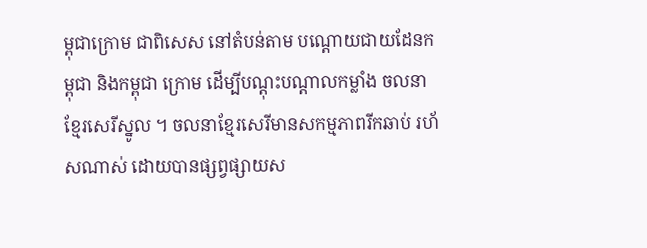ម្ពុជាក្រោម ជាពិសេស នៅតំបន់តាម បណ្តោយជាយដែនកម្ពុជា និងកម្ពុជា ក្រោម ដើម្បីបណ្តុះបណ្តាលកម្លាំង ចលនាខ្មែរសេរីស្នូល ។ ចលនាខ្មែរសេរីមានសកម្មភាពរីកឆាប់ រហ័សណាស់ ដោយបានផ្សព្វផ្សាយស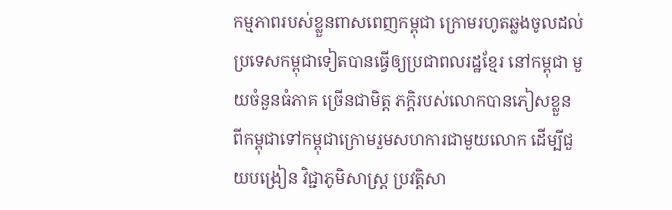កម្មភាពរបស់ខ្លួនពាសពេញកម្ពុជា ក្រោមរហូតឆ្លងចូលដល់ប្រទេសកម្ពុជាទៀតបានធ្វើឲ្យប្រជាពលរដ្ឋខ្មែរ នៅកម្ពុជា មួយចំនួនធំភាគ ច្រើនជាមិត្ត ភក្តិរបស់លោកបានភៀសខ្លួន ពីកម្ពុជាទៅកម្ពុជាក្រោមរួមសហការជាមួយលោក ដើម្បីជួយបង្រៀន វិជ្ជាភូមិសាស្ត្រ ប្រវត្តិសា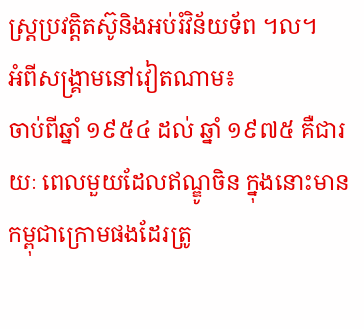ស្ត្រប្រវត្តិតស៊ូនិងអប់រំវិន័យទ័ព ។ល។
អំពីសង្គ្រាមនៅវៀតណាម៖
ចាប់ពីឆ្នាំ ១៩៥៤ ដល់ ឆ្នាំ ១៩៧៥ គឺជារយៈ ពេលមួយដែលឥណ្ឌូចិន ក្នុងនោះមានកម្ពុជាក្រោមផងដែរត្រូ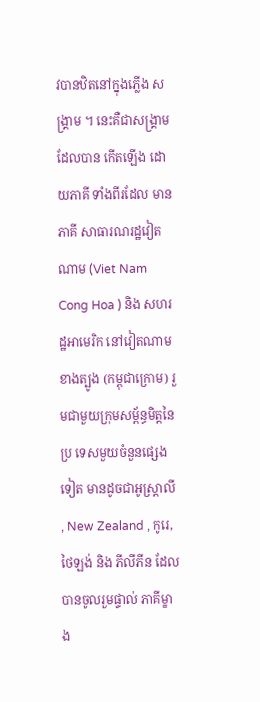វបានឋិតនៅក្នុងភ្លើង សង្គ្រាម ។ នេះគឺជាសង្គ្រាមដែលបាន កើតឡើង ដោយភាគី ទាំងពីរដែល មានភាគី សាធារណរដ្ឋវៀតណាម (Viet Nam Cong Hoa ) និង សហរដ្ឋអាមេរិក នៅវៀតណាមខាងត្បូង (កម្ពុជាក្រោម) រួមជាមួយក្រុមសម្ព័ន្ធមិត្តនៃប្រ ទេសមួយចំនួនផ្សេងទៀត មានដូចជាអូស្ត្រាលី , New Zealand , កូរេ, ថៃឡង់ និង ភីលីភីន ដែលបានចូលរួមផ្ទាល់ ភាគីម្ខាង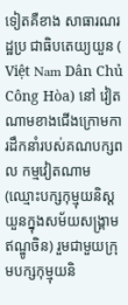ទៀតគឺខាង សាធារណរដ្ឋប្រ ជាធិបតេយ្យយួន ( Việt Nam Dân Chủ Công Hòa) នៅ វៀតណាមខាងជើងក្រោមការដឹកនាំរបស់គណបក្សពល កម្មវៀតណាម (ឈ្មោះបក្សកុម្មុយនិស្តយួនក្នុងសម័យសង្គ្រាមឥណ្ឌូចិន) រួមជាមួយក្រុមបក្សកុម្មុយនិ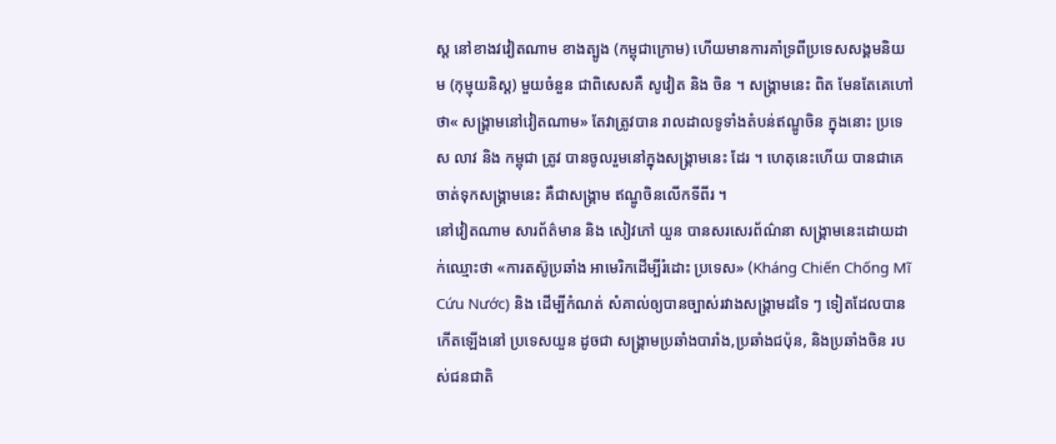ស្ត នៅខាងវវៀតណាម ខាងត្បូង (កម្ពុជាក្រោម) ហើយមានការគាំទ្រពីប្រទេសសង្គមនិយម (កុម្មុយនិស្ត) មួយចំនួន ជាពិសេសគឺ សូវៀត និង ចិន ។ សង្គ្រាមនេះ ពិត មែនតែគេហៅថា« សង្គ្រាមនៅវៀតណាម» តែវាត្រូវបាន រាលដាលទូទាំងតំបន់ឥណ្ឌូចិន ក្នុងនោះ ប្រទេស លាវ និង កម្ពុជា ត្រូវ បានចូលរួមនៅក្នុងសង្គ្រាមនេះ ដែរ ។ ហេតុនេះហើយ បានជាគេចាត់ទុកសង្គ្រាមនេះ គឺជាសង្គ្រាម ឥណ្ឌូចិនលើកទីពីរ ។
នៅវៀតណាម សារព័ត៌មាន និង សៀវភៅ យួន បានសរសេរព័ណ៌នា សង្គ្រាមនេះដោយដាក់ឈ្មោះថា «ការតស៊ូប្រឆាំង អាមេរិកដើម្បីរំដោះ ប្រទេស» (Kháng Chiến Chống Mĩ Cứu Nước) និង ដើម្បីកំណត់ សំគាល់ឲ្យបានច្បាស់រវាងសង្គ្រាមដទៃ ៗ ទៀតដែលបានកើតឡើងនៅ ប្រទេសយួន ដូចជា សង្គ្រាមប្រឆាំងបារាំង,ប្រឆាំងជប៉ុន, និងប្រឆាំងចិន របស់ជនជាតិ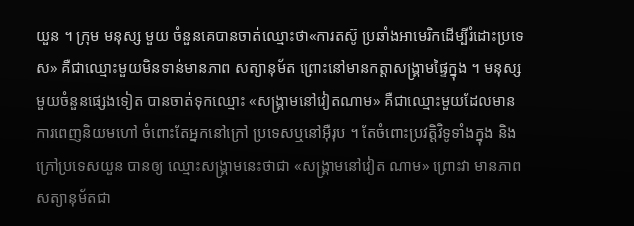យួន ។ ក្រុម មនុស្ស មួយ ចំនួនគេបានចាត់ឈ្មោះថា«ការតស៊ូ ប្រឆាំងអាមេរិកដើម្បីរំដោះប្រទេស» គឺជាឈ្មោះមួយមិនទាន់មានភាព សត្យានុម័ត ព្រោះនៅមានកត្តាសង្គ្រាមផ្ទៃក្នុង ។ មនុស្ស មួយចំនួនផ្សេងទៀត បានចាត់ទុកឈ្មោះ «សង្គ្រាមនៅវៀតណាម» គឺជាឈ្មោះមួយដែលមានការពេញនិយមហៅ ចំពោះតែអ្នកនៅក្រៅ ប្រទេសឬនៅអ៊ឺរុប ។ តែចំពោះប្រវត្តិវិទូទាំងក្នុង និងក្រៅប្រទេសយួន បានឲ្យ ឈ្មោះសង្គ្រាមនេះថាជា «សង្គ្រាមនៅវៀត ណាម» ព្រោះវា មានភាពសត្យានុម័តជា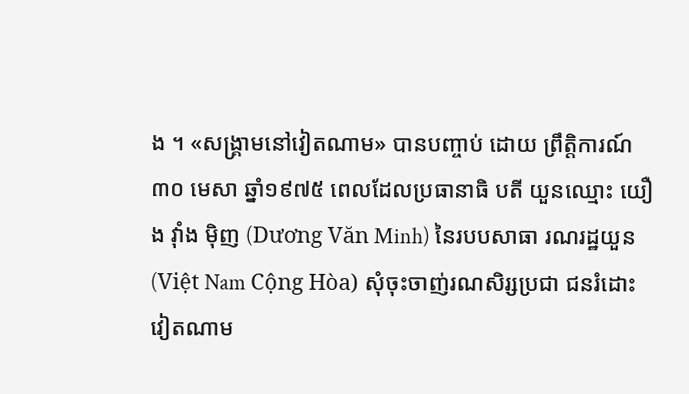ង ។ «សង្គ្រាមនៅវៀតណាម» បានបញ្ចាប់ ដោយ ព្រឹត្តិការណ៍ ៣០ មេសា ឆ្នាំ១៩៧៥ ពេលដែលប្រធានាធិ បតី យួនឈ្មោះ យឿង វ៉ាំង ម៉ិញ (Dương Văn Minh) នៃរបបសាធា រណរដ្ឋយួន (Việt Nam Cộng Hòa) សុំចុះចាញ់រណសិរ្សប្រជា ជនរំដោះវៀតណាម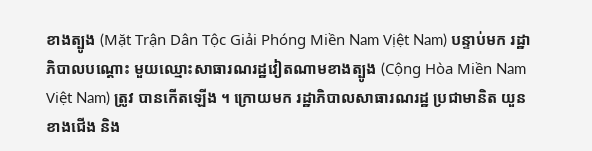ខាងត្បូង (Mặt Trận Dân Tộc Giải Phóng Miền Nam Vịệt Nam) បន្ទាប់មក រដ្ឋាភិបាលបណ្តោះ មួយឈ្មោះសាធារណរដ្ឋវៀតណាមខាងត្បូង (Cộng Hòa Miền Nam Việt Nam) ត្រូវ បានកើតឡើង ។ ក្រោយមក រដ្ឋាភិបាលសាធារណរដ្ឋ ប្រជាមានិត យួនខាងជើង និង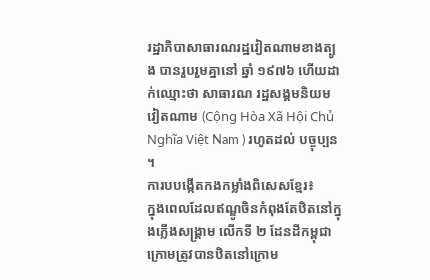រដ្ឋាភិបាសាធារណរដ្ឋវៀតណាមខាងត្បូង បានរួបរួមគ្នានៅ ឆ្នាំ ១៩៧៦ ហើយដាក់ឈ្មោះថា សាធារណ រដ្ឋសង្គមនិយមវៀតណាម (Cộng Hòa Xã Hội Chủ Nghĩa Việt Nam ) រហូតដល់ បច្ចុប្បន ។
ការបបង្កើតកងកម្លាំងពិសេសខ្មែរ៖
ក្នុងពេលដែលឥណ្ឌូចិនកំពុងតែឋិតនៅក្នុងភ្លើងសង្គ្រាម លើកទី ២ ដែនដីកម្ពុជាក្រោមត្រូវបានឋិតនៅក្រោម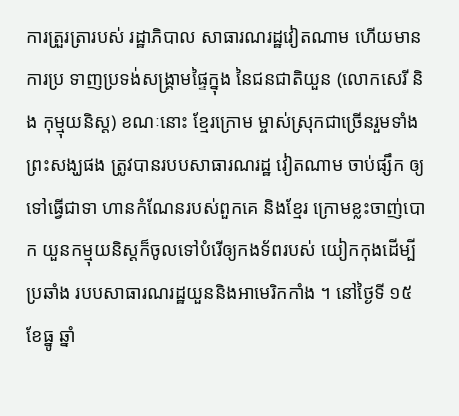ការត្រួរត្រារបស់ រដ្ឋាភិបាល សាធារណរដ្ឋវៀតណាម ហើយមាន ការប្រ ទាញប្រទង់សង្គ្រាមផ្ទៃក្នុង នៃជនជាតិយួន (លោកសេរី និង កុម្មុយនិស្ត) ខណៈនោះ ខ្មែរក្រោម ម្ចាស់ស្រុកជាច្រើនរួមទាំង ព្រះសង្ឃផង ត្រូវបានរបបសាធារណរដ្ឋ វៀតណាម ចាប់ផ្សឹក ឲ្យទៅធ្វើជាទា ហានកំណែនរបស់ពួកគេ និងខ្មែរ ក្រោមខ្លះចាញ់បោក យួនកម្មុយនិស្តក៏ចូលទៅបំរើឲ្យកងទ័ពរបស់ យៀកកុងដើម្បីប្រឆាំង របបសាធារណរដ្ឋយួននិងអាមេរិកកាំង ។ នៅថ្ងៃទី ១៥ ខែធ្នូ ឆ្នាំ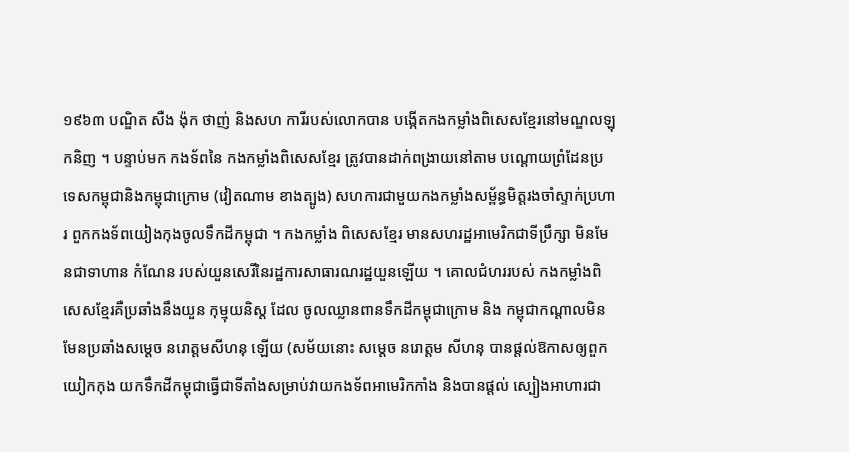១៩៦៣ បណ្ឌិត សឺង ង៉ុក ថាញ់ និងសហ ការីរបស់លោកបាន បង្កើតកងកម្លាំងពិសេសខ្មែរនៅមណ្ឌលឡុកនិញ ។ បន្ទាប់មក កងទ័ពនៃ កងកម្លាំងពិសេសខ្មែរ ត្រូវបានដាក់ពង្រាយនៅតាម បណ្តោយព្រំដែនប្រទេសកម្ពុជានិងកម្ពុជាក្រោម (វៀតណាម ខាងត្បូង) សហការជាមួយកងកម្លាំងសម្ព័ន្ធមិត្តរងចាំស្ទាក់ប្រហារ ពួកកងទ័ពយៀងកុងចូលទឹកដីកម្ពុជា ។ កងកម្លាំង ពិសេសខ្មែរ មានសហរដ្ឋអាមេរិកជាទីប្រឹក្សា មិនមែនជាទាហាន កំណែន របស់យួនសេរីនៃរដ្ឋការសាធារណរដ្ឋយួនឡើយ ។ គោលជំហររបស់ កងកម្លាំងពិសេសខ្មែរគឺប្រឆាំងនឹងយួន កុម្មុយនិស្ត ដែល ចូលឈ្លានពានទឹកដីកម្ពុជាក្រោម និង កម្ពុជាកណ្តាលមិនមែនប្រឆាំងសម្តេច នរោត្តមសីហនុ ឡើយ (សម័យនោះ សម្តេច នរោត្តម សីហនុ បានផ្តល់ឱកាសឲ្យពួក យៀកកុង យកទឹកដីកម្ពុជាធ្វើជាទីតាំងសម្រាប់វាយកងទ័ពអាមេរិកកាំង និងបានផ្តល់ ស្បៀងអាហារជា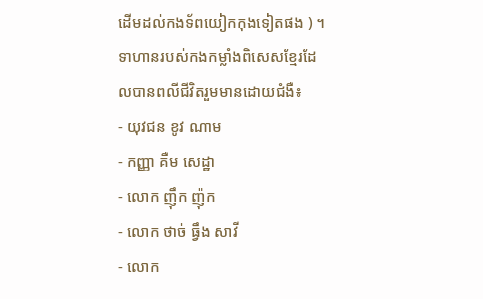ដើមដល់កងទ័ពយៀកកុងទៀតផង ) ។
ទាហានរបស់កងកម្លាំងពិសេសខ្មែរដែលបានពលីជីវិតរួមមានដោយជំងឺ៖
- យុវជន ខូវ ណាម
- កញ្ញា គឺម សេដ្ឋា
- លោក ញ៉ឹក ញ៉ុក
- លោក ថាច់ ធ្វឹង សាវី
- លោក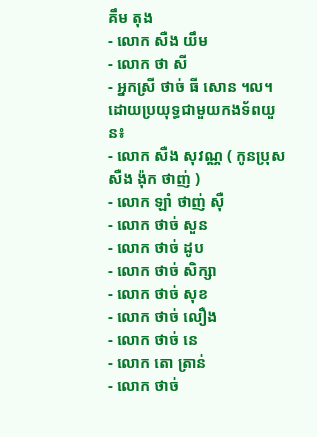គឹម តុង
- លោក សឺង យឹម
- លោក ថា សី
- អ្នកស្រី ថាច់ ធី សោន ។ល។
ដោយប្រយុទ្ធជាមួយកងទ័ពយួន៖
- លោក សឺង សុវណ្ណ ( កូនប្រុស សឺង ង៉ុក ថាញ់ )
- លោក ឡាំ ថាញ់ ស៊ឺ
- លោក ថាច់ សួន
- លោក ថាច់ ដូប
- លោក ថាច់ សិក្សា
- លោក ថាច់ សុខ
- លោក ថាច់ លឿង
- លោក ថាច់ នេ
- លោក តោ ត្រាន់
- លោក ថាច់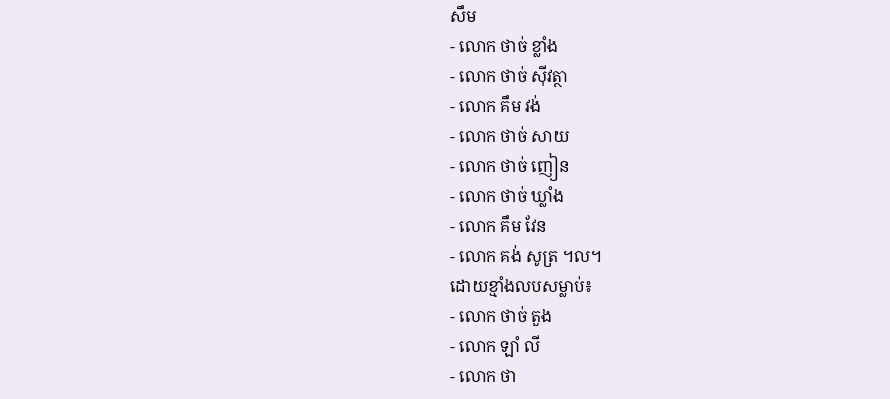សឹម
- លោក ថាច់ ខ្លាំង
- លោក ថាច់ ស៊ីវត្ថា
- លោក គឹម វង់
- លោក ថាច់ សាយ
- លោក ថាច់ ញៀន
- លោក ថាច់ ឃ្លាំង
- លោក គឹម វែន
- លោក គង់ សូត្រ ។ល។
ដោយខ្មាំងលបសម្លាប់៖
- លោក ថាច់ តួង
- លោក ឡាំ លី
- លោក ថា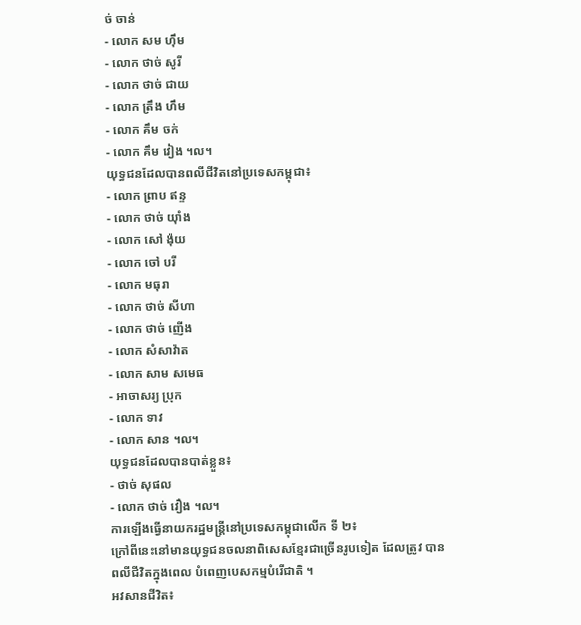ច់ ចាន់
- លោក សម ហ៊ឹម
- លោក ថាច់ សូរី
- លោក ថាច់ ជាយ
- លោក ត្រឹង ហឹម
- លោក គឹម ចក់
- លោក គឹម វៀង ។ល។
យុទ្ធជនដែលបានពលីជីវិតនៅប្រទេសកម្ពុជា៖
- លោក ព្រាប ឥន្ទ
- លោក ថាច់ យ៉ាំង
- លោក សៅ ង៉ុយ
- លោក ចៅ បរី
- លោក មធុរា
- លោក ថាច់ សីហា
- លោក ថាច់ ញើង
- លោក សំសាវ៉ាត
- លោក សាម សមេធ
- អាចាសរ្យ ប្រុក
- លោក ទាវ
- លោក សាន ។ល។
យុទ្ធជនដែលបានបាត់ខ្លួន៖
- ថាច់ សុផល
- លោក ថាច់ វឿង ។ល។
ការឡើងធ្វើនាយករដ្ឋមន្ត្រីនៅប្រទេសកម្ពុជាលើក ទី ២៖
ក្រៅពីនេះនៅមានយុទ្ធជនចលនាពិសេសខ្មែរជាច្រើនរូបទៀត ដែលត្រូវ បានពលីជីវិតក្នុងពេល បំពេញបេសកម្មបំរើជាតិ ។
អវសានជីវិត៖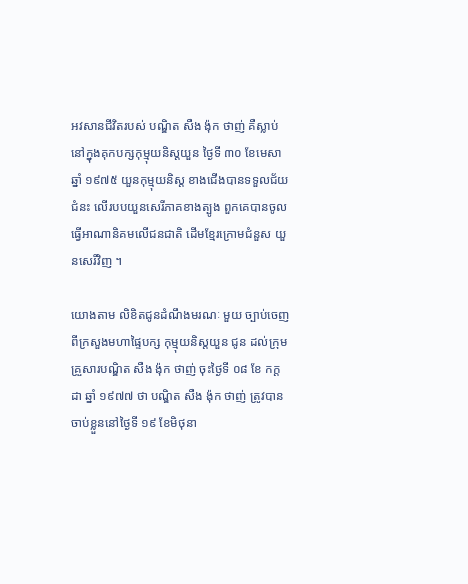អវសានជីវិតរបស់ បណ្ឌិត សឺង ង៉ុក ថាញ់ គឺស្លាប់នៅក្នុងគុកបក្សកុម្មុយនិស្តយួន ថ្ងៃទី ៣០ ខែមេសា ឆ្នាំ ១៩៧៥ យួនកុម្មុយនិស្ត ខាងជើងបានទទួលជ័យជំនះ លើរបបយួនសេរីភាគខាងត្បូង ពួកគេបានចូលធ្វើអាណានិគមលើជនជាតិ ដើមខ្មែរក្រោមជំនួស យួនសេរីវិញ ។

យោងតាម លិខិតជូនដំណឹងមរណៈ មួយ ច្បាប់ចេញពីក្រសួងមហាផ្ទៃបក្ស កុម្មុយនិស្តយួន ជូន ដល់ក្រុមគ្រួសារបណ្ឌិត សឺង ង៉ុក ថាញ់ ចុះថ្ងៃទី ០៨ ខែ កក្ដដា ឆ្នាំ ១៩៧៧ ថា បណ្ឌិត សឺង ង៉ុក ថាញ់ ត្រូវបានចាប់ខ្លួននៅថ្ងៃទី ១៩ ខែមិថុនា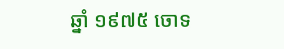ឆ្នាំ ១៩៧៥ ចោទ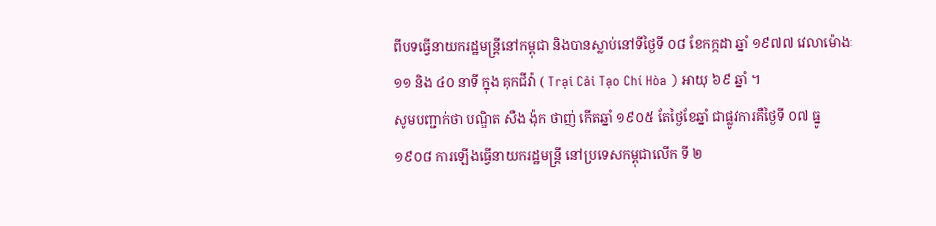ពីបទធ្វើនាយករដ្ឋមន្ត្រីនៅកម្ពុជា និងបានស្លាប់នៅទីថ្ងៃទី ០៨ ខែកក្កដា ឆ្នាំ ១៩៧៧ វេលាម៉ោងៈ១១ និង ៤០ នាទី ក្នុង គុកជីវ៉ា ( Trại Cải Tạo Chí Hòa ) អាយុ ៦៩ ឆ្នាំ ។
សូមបញ្ជាក់ថា បណ្ឌិត សឺង ង៉ុក ថាញ់ កើតឆ្នាំ ១៩០៥ តែថ្ងៃខែឆ្នាំ ជាផ្លូវការគឺថ្ងៃទី ០៧ ធ្នូ ១៩០៨ ការឡើងធ្វើនាយករដ្ឋមន្ត្រី នៅប្រទេសកម្ពុជាលើក ទី ២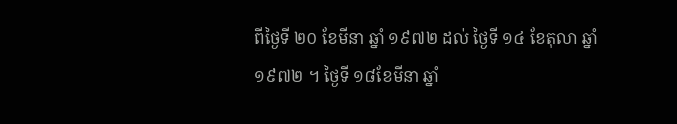ពីថ្ងៃទី ២០ ខែមីនា ឆ្នាំ ១៩៧២ ដល់ ថ្ងៃទី ១៤ ខែតុលា ឆ្នាំ ១៩៧២ ។ ថ្ងៃទី ១៨ខែមីនា ឆ្នាំ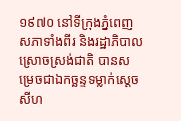១៩៧០ នៅទីក្រុងភ្នំពេញសភាទាំងពីរ និងរដ្ឋាភិបាល ស្រោចស្រង់ជាតិ បានសម្រេចជាឯកច្ឆន្ទទម្លាក់ស្តេចសីហ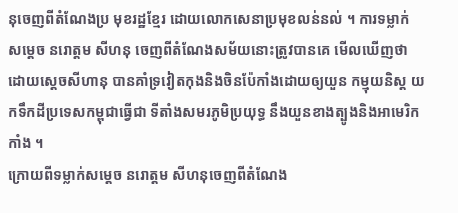នុចេញពីតំណែងប្រ មុខរដ្ឋខ្មែរ ដោយលោកសេនាប្រមុខលន់នល់ ។ ការទម្លាក់ សម្តេច នរោត្តម សីហនុ ចេញពីតំណែងសម័យនោះត្រូវបានគេ មើលឃើញថា ដោយស្តេចសីហានុ បានគាំទ្រវៀតកុងនិងចិនប៉ែកាំងដោយឲ្យយួន កម្មុយនិស្ត យកទឹកដីប្រទេសកម្ពុជាធ្វើជា ទីតាំងសមរភូមិប្រយុទ្ធ នឹងយួនខាងត្បូងនិងអាមេរិកកាំង ។
ក្រោយពីទម្លាក់សម្តេច នរោត្តម សីហនុចេញពីតំណែង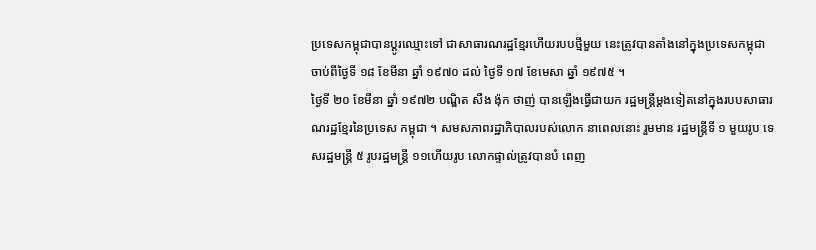ប្រទេសកម្ពុជាបានប្តូរឈ្មោះទៅ ជាសាធារណរដ្ឋខ្មែរហើយរបបថ្មីមួយ នេះត្រូវបានតាំងនៅក្នុងប្រទេសកម្ពុជា ចាប់ពីថ្ងៃទី ១៨ ខែមីនា ឆ្នាំ ១៩៧០ ដល់ ថ្ងៃទី ១៧ ខែមេសា ឆ្នាំ ១៩៧៥ ។
ថ្ងៃទី ២០ ខែមីនា ឆ្នាំ ១៩៧២ បណ្ឌិត សឺង ង៉ុក ថាញ់ បានឡើងធ្វើជាយក រដ្ឋមន្ត្រីម្តងទៀតនៅក្នុងរបបសាធារណរដ្ឋខ្មែរនៃប្រទេស កម្ពុជា ។ សមសភាពរដ្ឋាភិបាលរបស់លោក នាពេលនោះ រួមមាន រដ្ឋមន្ត្រីទី ១ មួយរូប ទេសរដ្ឋមន្ត្រី ៥ រូបរដ្ឋមន្ត្រី ១១ហើយរូប លោកផ្ទាល់ត្រូវបានបំ ពេញ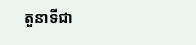តួនាទីជា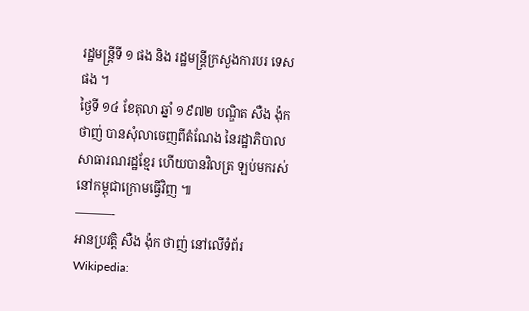រដ្ឋមន្ត្រីទី ១ ផង និង រដ្ឋមន្ត្រីក្រសួងការបរ ទេសផង ។
ថ្ងៃទី ១៤ ខែតុលា ឆ្នាំ ១៩៧២ បណ្ឌិត សឺង ង៉ុក ថាញ់ បានសុំលាចេញពីតំណែង នៃរដ្ឋាភិបាលសាធារណរដ្ឋខ្មែរ ហើយបានវិលត្រ ឡប់មករស់នៅកម្ពុជាក្រោមធ្វើវិញ ៕
———-
អានប្រវត្តិ សឺង ង៉ុក ថាញ់ នៅលើទំព័រ Wikipedia: